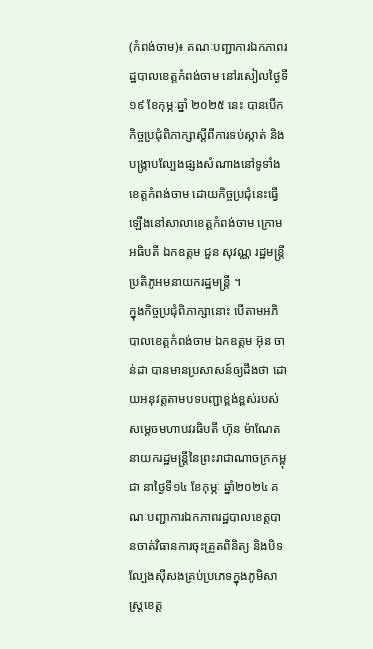(កំពង់ចាម)៖ គណៈបញ្ជាការឯកភាពរដ្ឋបាលខេត្តកំពង់ចាម នៅរសៀលថ្ងៃទី ១៩ ខែកុម្ភៈឆ្នាំ ២០២៥ នេះ បានបើកកិច្ចប្រជុំពិភាក្សាស្ដីពីការទប់ស្កាត់ និងបង្ក្រាបល្បែងផ្សងសំណាងនៅទូទាំងខេត្តកំពង់ចាម ដោយកិច្ចប្រជុំនេះធ្វើឡើងនៅសាលាខេត្តកំពង់ចាម ក្រោមអធិបតី ឯកឧត្តម ជួន សុវណ្ណ រដ្ឋមន្ត្រី ប្រតិភូអមនាយករដ្ឋមន្ត្រី ។
ក្នុងកិច្ចប្រជុំពិភាក្សានោះ បើតាមអភិបាលខេត្តកំពង់ចាម ឯកឧត្តម អ៊ុន ចាន់ដា បានមានប្រសាសន៍ឲ្យដឹងថា ដោយអនុវត្តតាមបទបញ្ជាខ្ពង់ខ្ពស់របស់ សម្តេចមហាបវរធិបតី ហ៊ុន ម៉ាណែត នាយករដ្ឋមន្រ្តីនៃព្រះរាជាណាចក្រកម្ពុជា នាថ្ងៃទី១៤ ខែកុម្ភៈ ឆ្នាំ២០២៤ គណៈបញ្ជាការឯកភាពរដ្ឋបាលខេត្តបានចាត់វិធានការចុះត្រួតពិនិត្យ និងបិទល្បែងស៊ីសងគ្រប់ប្រភេទក្នុងភូមិសាស្ត្រខេត្ត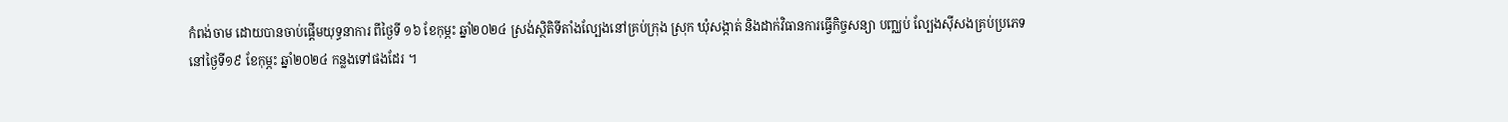កំពង់ចាម ដោយបានចាប់ផ្ដើមយុទ្ធនាការ ពីថ្ងៃទី ១៦ ខែកុម្ភះ ឆ្នាំ២០២៤ ស្រង់ស្ថិតិទីតាំងល្បែងនៅគ្រប់ក្រុង ស្រុក ឃុំសង្កាត់ និងដាក់វិធានការធ្វើកិច្ចសន្យា បញ្ឈប់ ល្បែងស៊ីសងគ្រប់ប្រភេទ
នៅថ្ងៃទី១៩ ខែកុម្ភះ ឆ្នាំ២០២៤ កន្លងទៅផងដែរ ។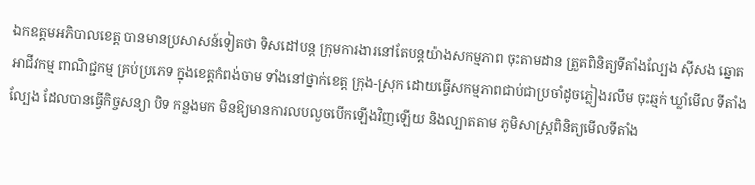ឯកឧត្តមអភិបាលខេត្ត បានមានប្រសាសន៍ទៀតថា ទិសដៅបន្ត ក្រុមការងារនៅតែបន្តយ៉ាងសកម្មភាព ចុះតាមដាន ត្រួតពិនិត្យទីតាំងល្បែង ស៊ីសង ឆ្នោតអាជីវកម្ម ពាណិជ្ជកម្ម គ្រប់ប្រភេទ ក្នុងខេត្តកំពង់ចាម ទាំងនៅថ្នាក់ខេត្ត ក្រុង-ស្រុក ដោយធ្វើសកម្មភាពជាប់ជាប្រចាំដូចភ្លៀងរលឹម ចុះឆ្មក់ ឃ្លាំមើល ទីតាំងល្បែង ដែលបានធ្វើកិច្ចសន្យា បិទ កន្លងមក មិនឱ្យមានការលបលួចបើកឡើងវិញឡើយ និងល្បាតតាម ភូមិសាស្ត្រពិនិត្យមើលទីតាំង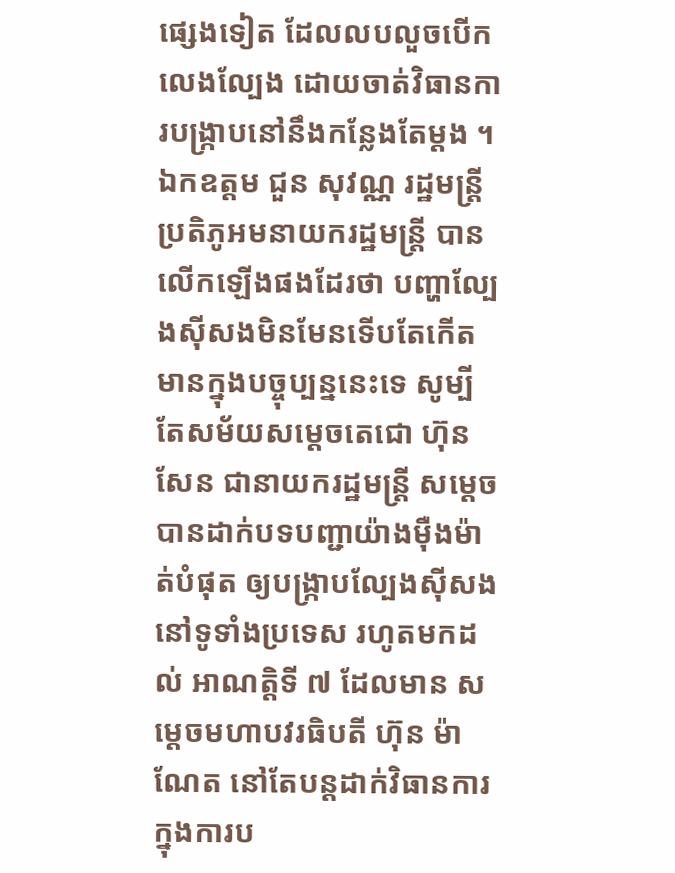ផ្សេងទៀត ដែលលបលួចបើកលេងល្បែង ដោយចាត់វិធានការបង្ក្រាបនៅនឹងកន្លែងតែម្ដង ។
ឯកឧត្តម ជួន សុវណ្ណ រដ្ឋមន្ត្រី ប្រតិភូអមនាយករដ្ឋមន្ត្រី បានលើកឡើងផងដែរថា បញ្ហាល្បែងស៊ីសងមិនមែនទើបតែកើតមានក្នុងបច្ចុប្បន្ននេះទេ សូម្បីតែសម័យសម្ដេចតេជោ ហ៊ុន សែន ជានាយករដ្ឋមន្ត្រី សម្ដេចបានដាក់បទបញ្ជាយ៉ាងម៉ឺងម៉ាត់បំផុត ឲ្យបង្ក្រាបល្បែងស៊ីសង នៅទូទាំងប្រទេស រហូតមកដល់ អាណត្តិទី ៧ ដែលមាន សម្ដេចមហាបវរធិបតី ហ៊ុន ម៉ាណែត នៅតែបន្តដាក់វិធានការ ក្នុងការប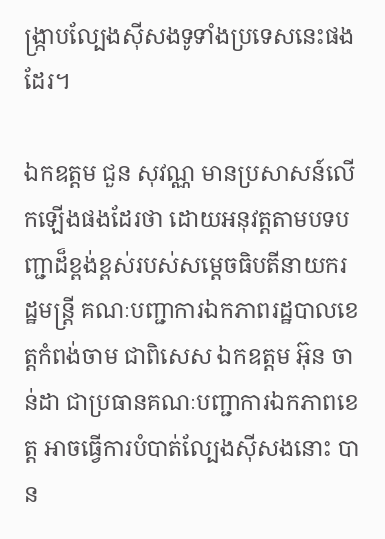ង្ក្រាបល្បែងស៊ីសងទូទាំងប្រទេសនេះផងដែរ។

ឯកឧត្តម ជួន សុវណ្ណ មានប្រសាសន៍លើកឡើងផងដែរថា ដោយអនុវត្តតាមបទបញ្ជាដ៏ខ្ពង់ខ្ពស់របស់សម្ដេចធិបតីនាយករដ្ឋមន្ត្រី គណៈបញ្ជាការឯកភាពរដ្ឋបាលខេត្តកំពង់ចាម ជាពិសេស ឯកឧត្តម អ៊ុន ចាន់ដា ជាប្រធានគណៈបញ្ជាការឯកភាពខេត្ត អាចធ្វើការបំបាត់ល្បែងស៊ីសងនោះ បាន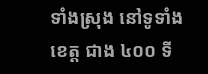ទាំងស្រុង នៅទូទាំងខេត្ត ជាង ៤០០ ទី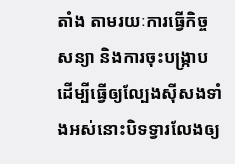តាំង តាមរយៈការធ្វើកិច្ចសន្យា និងការចុះបង្ក្រាប ដើម្បីធ្វើឲ្យល្បែងស៊ីសងទាំងអស់នោះបិទទ្វារលែងឲ្យ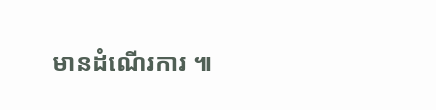មានដំណើរការ ៕